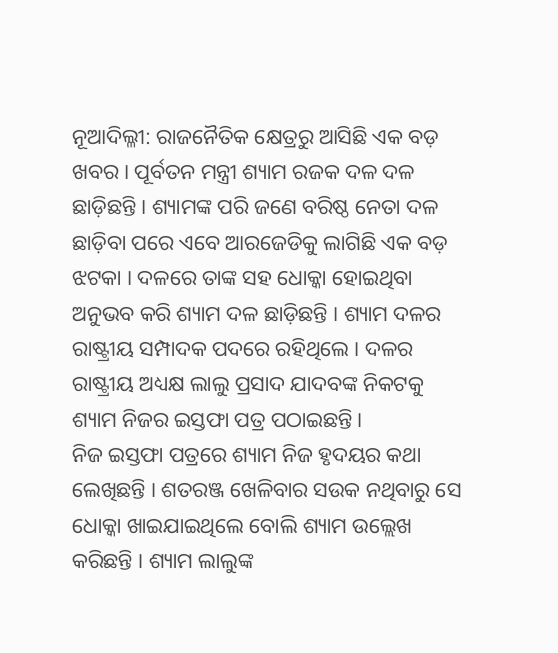ନୂଆଦିଲ୍ଳୀ: ରାଜନୈତିକ କ୍ଷେତ୍ରରୁ ଆସିଛି ଏକ ବଡ଼ ଖବର । ପୂର୍ବତନ ମନ୍ତ୍ରୀ ଶ୍ୟାମ ରଜକ ଦଳ ଦଳ ଛାଡ଼ିଛନ୍ତି । ଶ୍ୟାମଙ୍କ ପରି ଜଣେ ବରିଷ୍ଠ ନେତା ଦଳ ଛାଡ଼ିବା ପରେ ଏବେ ଆରଜେଡିକୁ ଲାଗିଛି ଏକ ବଡ଼ ଝଟକା । ଦଳରେ ତାଙ୍କ ସହ ଧୋକ୍କା ହୋଇଥିବା ଅନୁଭବ କରି ଶ୍ୟାମ ଦଳ ଛାଡ଼ିଛନ୍ତି । ଶ୍ୟାମ ଦଳର ରାଷ୍ଟ୍ରୀୟ ସମ୍ପାଦକ ପଦରେ ରହିଥିଲେ । ଦଳର ରାଷ୍ଟ୍ରୀୟ ଅଧ୍ୟକ୍ଷ ଲାଲୁ ପ୍ରସାଦ ଯାଦବଙ୍କ ନିକଟକୁ ଶ୍ୟାମ ନିଜର ଇସ୍ତଫା ପତ୍ର ପଠାଇଛନ୍ତି ।
ନିଜ ଇସ୍ତଫା ପତ୍ରରେ ଶ୍ୟାମ ନିଜ ହୃଦୟର କଥା ଲେଖିଛନ୍ତି । ଶତରଞ୍ଜ ଖେଳିବାର ସଉକ ନଥିବାରୁ ସେ ଧୋକ୍କା ଖାଇଯାଇଥିଲେ ବୋଲି ଶ୍ୟାମ ଉଲ୍ଲେଖ କରିଛନ୍ତି । ଶ୍ୟାମ ଲାଲୁଙ୍କ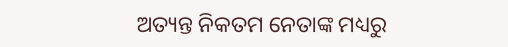ଅତ୍ୟନ୍ତ ନିକତମ ନେତାଙ୍କ ମଧ୍ୟରୁ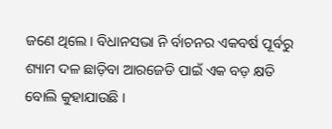ଜଣେ ଥିଲେ । ବିଧାନସଭା ନି ର୍ବାଚନର ଏକବର୍ଷ ପୂର୍ବରୁ ଶ୍ୟାମ ଦଳ ଛାଡ଼ିବା ଆରଜେଡି ପାଇଁ ଏକ ବଡ଼ କ୍ଷତି ବୋଲି କୁହାଯାଉଛି ।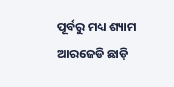ପୂର୍ବରୁ ମଧ୍ୟ ଶ୍ୟାମ ଆରଜେଡି ଛାଡ଼ି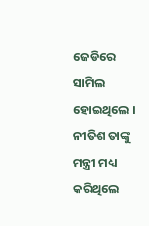ଜେଡିରେ ସାମିଲ ହୋଇଥିଲେ । ନୀତିଶ ତାଙ୍କୁ ମନ୍ତ୍ରୀ ମଧ୍ୟ କରିଥିଲେ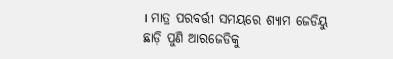। ମାତ୍ର ପରବର୍ତ୍ତୀ ସମୟରେ ଶ୍ୟାମ ଜେଡିୟୁ ଛାଡ଼ି ପୁଣି ଆରଜେଡିକୁ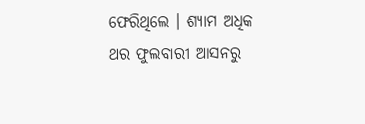ଫେରିଥିଲେ । ଶ୍ୟାମ ଅଧିକ ଥର ଫୁଲବାରୀ ଆସନରୁ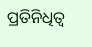ପ୍ରତିନିଧିତ୍ୱ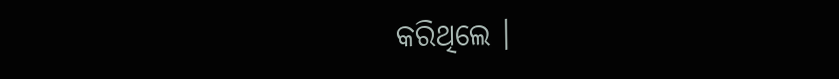କରିଥିଲେ ।